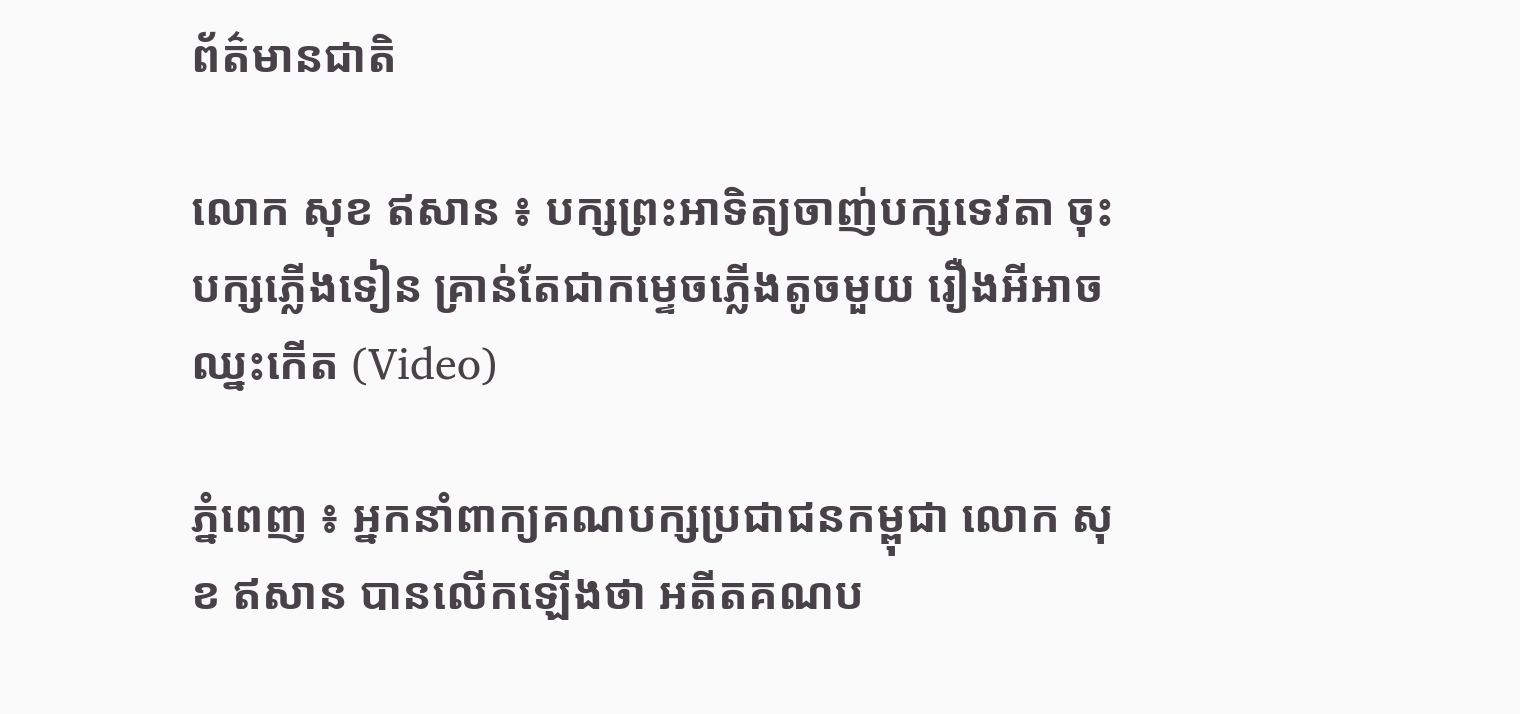ព័ត៌មានជាតិ

លោក សុខ ឥសាន ៖ បក្សព្រះអាទិត្យចាញ់បក្សទេវតា ចុះបក្សភ្លើងទៀន គ្រាន់តែជាកម្ទេចភ្លើងតូចមួយ រឿងអីអាចឈ្នះកើត (Video)

ភ្នំពេញ ៖ អ្នកនាំពាក្យគណបក្សប្រជាជនកម្ពុជា លោក សុខ ឥសាន បានលើកឡើងថា អតីតគណប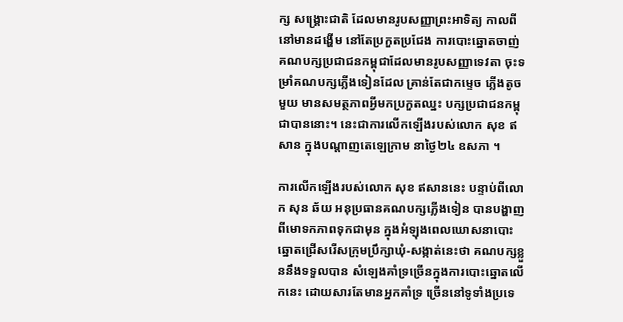ក្ស សង្រ្គោះជាតិ ដែលមានរូបសញ្ញាព្រះអាទិត្យ កាលពីនៅមានដង្ហើម នៅតែប្រកួតប្រជែង ការបោះឆ្នោតចាញ់ គណបក្សប្រជាជនកម្ពុជាដែលមានរូបសញ្ញាទេវតា ចុះទម្រាំគណបក្សភ្លើងទៀនដែល គ្រាន់តែជាកម្ទេច ភ្លើងតូចមួយ មានសមត្ថភាពអ្វីមកប្រកួតឈ្នះ បក្សប្រជាជនកម្ពុជាបាននោះ។ នេះជាការលើកឡើងរបស់លោក សុខ ឥសាន ក្នុងបណ្តាញតេឡេក្រាម នាថ្ងៃ២៤ ឧសភា ។

ការលើកឡើងរបស់លោក សុខ ឥសាននេះ បន្ទាប់ពីលោក សុន ឆ័យ អនុប្រធានគណបក្សភ្លើងទៀន បានបង្ហាញពីមោទកភាពទុកជាមុន ក្នុងអំឡុងពេលឃោសនាបោះឆ្នោតជ្រើសរើសក្រុមប្រឹក្សាឃុំ-សង្កាត់នេះថា គណបក្សខ្លួននឹងទទួលបាន សំឡេងគាំទ្រច្រើនក្នុងការបោះឆ្នោតលើកនេះ ដោយសារតែមានអ្នកគាំទ្រ ច្រើននៅទូទាំងប្រទេ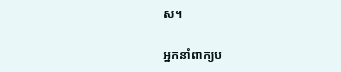ស។

អ្នកនាំពាក្យប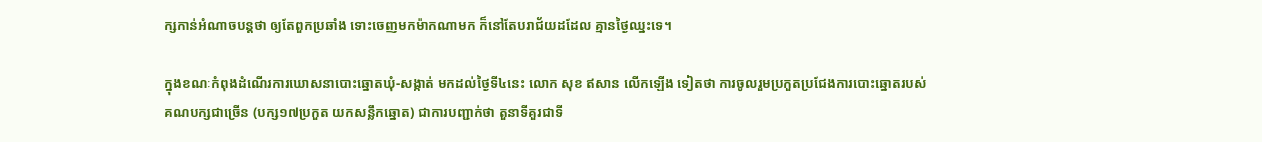ក្សកាន់អំណាចបន្តថា ឲ្យតែពួកប្រឆាំង ទោះចេញមកម៉ាកណាមក ក៏នៅតែបរាជ័យដដែល គ្មានថ្ងៃឈ្នះទេ។

ក្នុងខណៈកំពុងដំណើរការឃោសនាបោះឆ្នោតឃុំ-សង្កាត់ មកដល់ថ្ងៃទី៤នេះ លោក សុខ ឥសាន លើកឡើង ទៀតថា ការចូលរួមប្រកួតប្រជែងការបោះឆ្នោតរបស់គណបក្សជាច្រើន (បក្ស១៧ប្រកួត យកសន្លឹកឆ្នោត) ជាការបញ្ជាក់ថា តួនាទីគួរជាទី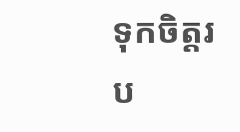ទុកចិត្តរប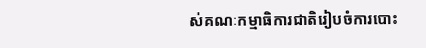ស់គណៈកម្មាធិការជាតិរៀបចំការបោះ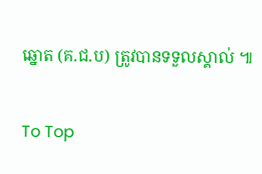ឆ្នោត (គ.ជ.ប) ត្រូវបានទទួលស្គាល់ ៕

To Top